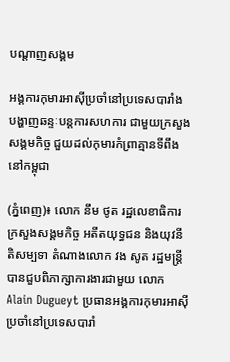បណ្តាញសង្គម

អង្គការកុមារអាស៊ីប្រចាំនៅប្រទេសបារាំង បង្ហាញឆន្ទៈបន្តការសហការ ជាមួយក្រសួងសង្គមកិច្ច ជួយដល់កុមារកំព្រាគ្មានទីពឹងនៅកម្ពុជា

(ភ្នំពេញ)៖ លោក នឹម ថូត រដ្ឋលេខាធិការក្រសួងសង្គមកិច្ច អតីតយុទ្ធជន និងយុវនីតិសម្បទា តំណាងលោក វង សូត រដ្ឋមន្ត្រី បានជួបពិភាក្សាការងារជាមួយ លោក Alain Dugueyt ប្រធានអង្គការកុមារអាស៊ី ប្រចាំនៅប្រទេសបារាំ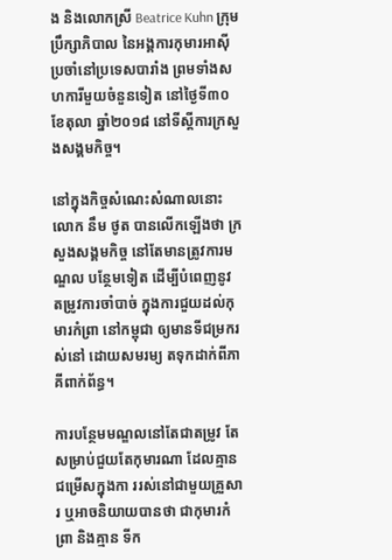ង និងលោកស្រី Beatrice Kuhn ក្រុមប្រឹក្សាភិបាល នៃអង្គការកុមារអាស៊ី ប្រចាំនៅប្រទេសបារាំង ព្រមទាំងសហការីមួយចំនួនទៀត នៅថ្ងៃទី៣០ ខែតុលា ឆ្នាំ២០១៨ នៅទីស្តីការក្រសួងសង្គមកិច្ច។

នៅក្នុងកិច្ចសំណេះសំណាលនោះ លោក នឹម ថូត បានលើកឡើងថា ក្រសួងសង្គមកិច្ច នៅតែមានត្រូវការមណ្ឌល បន្ថែមទៀត ដើម្បីបំពេញនូវ តម្រូវការចាំបាច់ ក្នុងការជួយដល់កុមារកំព្រា នៅកម្ពុជា ឲ្យមានទីជម្រករស់នៅ ដោយសមរម្យ តទុកដាក់ពីភាគីពាក់ព័ន្ធ។

ការបន្ថែមមណ្ឌលនៅតែជាតម្រូវ តែសម្រាប់ជួយតែកុមារណា ដែលគ្មានជម្រើសក្នុងកា ររស់នៅជាមួយគ្រួសារ ឬអាចនិយាយបានថា ជាកុមារកំព្រា និងគ្មាន ទីក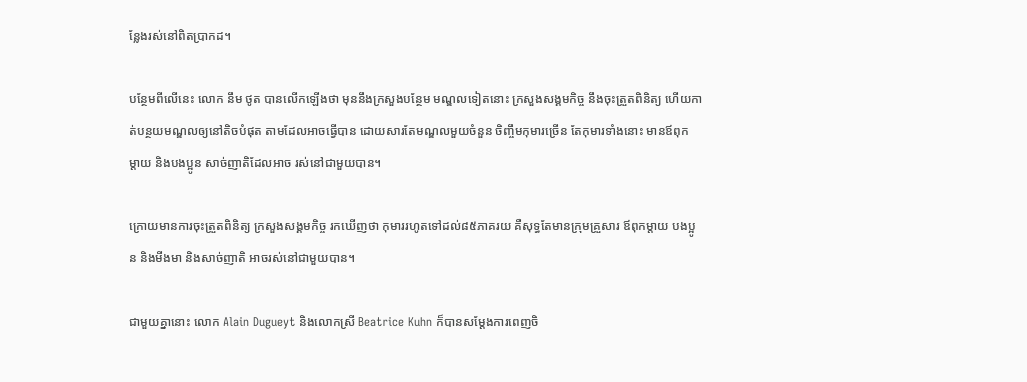ន្លែងរស់នៅពិតប្រាកដ។

បន្ថែមពីលើនេះ លោក នឹម ថូត បានលើកឡើងថា មុននឹងក្រសួងបន្ថែម មណ្ឌលទៀតនោះ ក្រសួងសង្គមកិច្ច នឹងចុះត្រួតពិនិត្យ ហើយកាត់បន្ថយមណ្ឌលឲ្យនៅតិចបំផុត តាមដែលអាចធ្វើបាន ដោយសារតែមណ្ឌលមួយចំនួន ចិញ្ចឹមកុមារច្រើន តែកុមារទាំងនោះ មានឪពុក ម្តាយ និងបងប្អូន សាច់ញាតិដែលអាច រស់នៅជាមួយបាន។

ក្រោយមានការចុះត្រួតពិនិត្យ ក្រសួងសង្គមកិច្ច រកឃើញថា កុមាររហូតទៅដល់៨៥ភាគរយ គឺសុទ្ធតែមានក្រុមគ្រួសារ ឪពុកម្តាយ បងប្អូន និងមីងមា និងសាច់ញាតិ អាចរស់នៅជាមួយបាន។

ជាមួយគ្នានោះ លោក Alain Dugueyt និងលោកស្រី Beatrice Kuhn ក៏បានសម្តែងការពេញចិ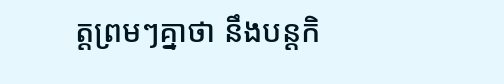ត្តព្រមៗគ្នាថា នឹងបន្តកិ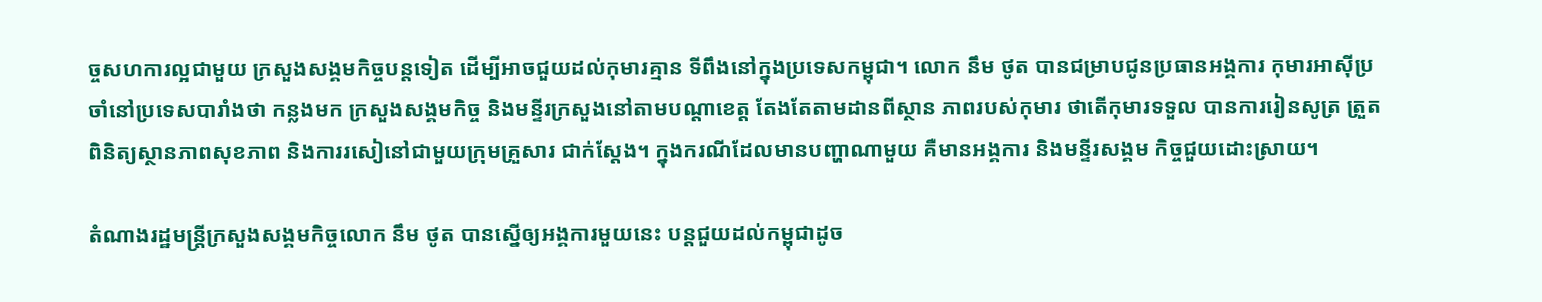ច្ចសហការល្អជាមួយ ក្រសួងសង្គមកិច្ចបន្តទៀត ដើម្បីអាចជួយដល់កុមារគ្មាន ទីពឹងនៅក្នុងប្រទេសកម្ពុជា។ លោក នឹម ថូត បានជម្រាបជូនប្រធានអង្គការ កុមារអាស៊ីប្រចាំនៅប្រទេសបារាំងថា កន្លងមក ក្រសួងសង្គមកិច្ច និងមន្ទីរក្រសួងនៅតាមបណ្តាខេត្ត តែងតែតាមដានពីស្ថាន ភាពរបស់កុមារ ថាតើកុមារទទួល បានការរៀនសូត្រ ត្រួតពិនិត្យស្ថានភាពសុខភាព និងការរសៀនៅជាមួយក្រុមគ្រួសារ ជាក់ស្តែង។ ក្នុងករណីដែលមានបញ្ហាណាមួយ គឺមានអង្គការ និងមន្ទីរសង្គម កិច្ចជួយដោះស្រាយ។

តំណាងរដ្ឋមន្រ្តីក្រសួងសង្គមកិច្ចលោក នឹម ថូត បានស្នើឲ្យអង្គការមួយនេះ បន្តជួយដល់កម្ពុជាដូច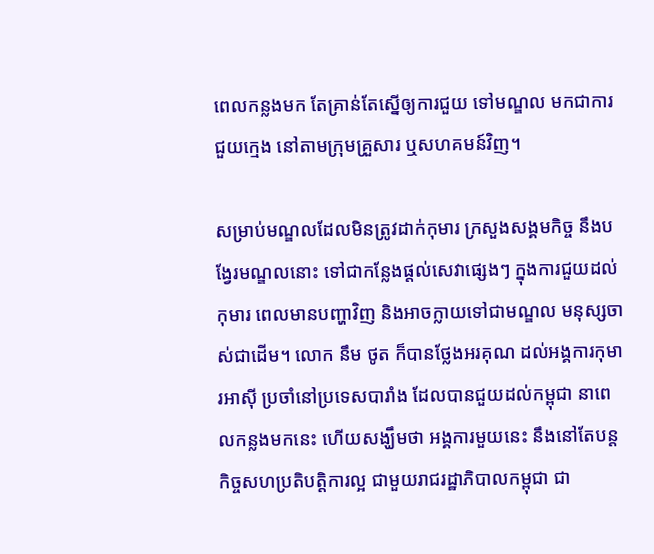ពេលកន្លងមក តែគ្រាន់តែស្នើឲ្យការជួយ ទៅមណ្ឌល មកជាការជួយក្មេង នៅតាមក្រុមគ្រួសារ ឬសហគមន៍វិញ។

សម្រាប់មណ្ឌលដែលមិនត្រូវដាក់កុមារ ក្រសួងសង្គមកិច្ច នឹងបង្វែរមណ្ឌលនោះ ទៅជាកន្លែងផ្តល់សេវាផ្សេងៗ ក្នុងការជួយដល់កុមារ ពេលមានបញ្ហាវិញ និងអាចក្លាយទៅជាមណ្ឌល មនុស្សចាស់ជាដើម។ លោក នឹម ថូត ក៏បានថ្លែងអរគុណ ដល់អង្គការកុមារអាស៊ី ប្រចាំនៅប្រទេសបារាំង ដែលបានជួយដល់កម្ពុជា នាពេលកន្លងមកនេះ ហើយសង្ឃឹមថា អង្គការមួយនេះ នឹងនៅតែបន្តកិច្ចសហប្រតិបត្តិការល្អ ជាមួយរាជរដ្ឋាភិបាលកម្ពុជា ជា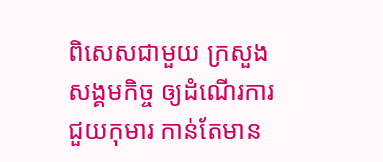ពិសេសជាមួយ ក្រសួងសង្គមកិច្ច ឲ្យដំណើរការជួយកុមារ កាន់តែមាន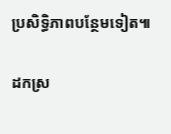ប្រសិទ្ធិភាពបន្ថែមទៀត៕

ដកស្រ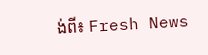ង់ពី៖ Fresh News